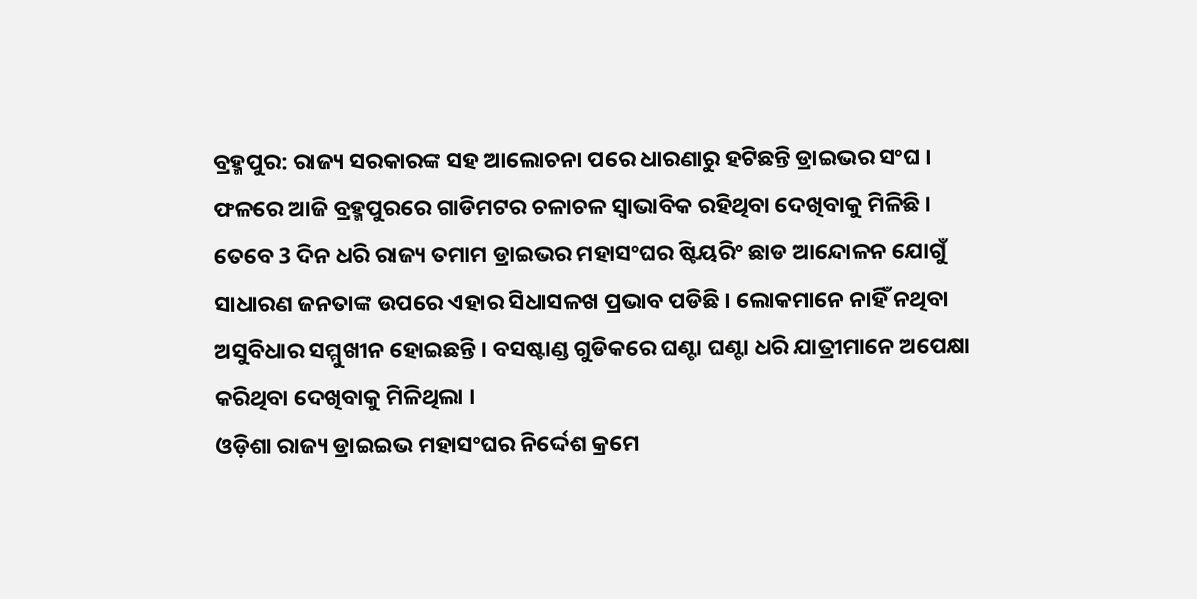ବ୍ରହ୍ମପୁର: ରାଜ୍ୟ ସରକାରଙ୍କ ସହ ଆଲୋଚନା ପରେ ଧାରଣାରୁ ହଟିଛନ୍ତି ଡ୍ରାଇଭର ସଂଘ । ଫଳରେ ଆଜି ବ୍ରହ୍ମପୁରରେ ଗାଡିମଟର ଚଳାଚଳ ସ୍ବାଭାବିକ ରହିଥିବା ଦେଖିବାକୁ ମିଳିଛି । ତେବେ 3 ଦିନ ଧରି ରାଜ୍ୟ ତମାମ ଡ୍ରାଇଭର ମହାସଂଘର ଷ୍ଟିୟରିଂ ଛାଡ ଆନ୍ଦୋଳନ ଯୋଗୁଁ ସାଧାରଣ ଜନତାଙ୍କ ଉପରେ ଏହାର ସିଧାସଳଖ ପ୍ରଭାବ ପଡିଛି । ଲୋକମାନେ ନାହିଁ ନଥିବା ଅସୁବିଧାର ସମ୍ମୁଖୀନ ହୋଇଛନ୍ତି । ବସଷ୍ଟାଣ୍ଡ ଗୁଡିକରେ ଘଣ୍ଟା ଘଣ୍ଟା ଧରି ଯାତ୍ରୀମାନେ ଅପେକ୍ଷା କରିଥିବା ଦେଖିବାକୁ ମିଳିଥିଲା ।
ଓଡ଼ିଶା ରାଜ୍ୟ ଡ୍ରାଇଇଭ ମହାସଂଘର ନିର୍ଦ୍ଦେଶ କ୍ରମେ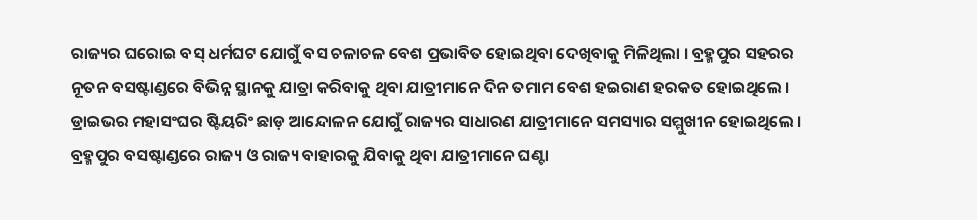ରାଜ୍ୟର ଘରୋଇ ବସ୍ ଧର୍ମଘଟ ଯୋଗୁଁ ବସ ଚଳାଚଳ ବେଶ ପ୍ରଭାବିତ ହୋଇଥିବା ଦେଖିବାକୁ ମିଳିଥିଲା । ବ୍ରହ୍ମପୁର ସହରର ନୂତନ ବସଷ୍ଟାଣ୍ଡରେ ବିଭିନ୍ନ ସ୍ଥାନକୁ ଯାତ୍ରା କରିବାକୁ ଥିବା ଯାତ୍ରୀମାନେ ଦିନ ତମାମ ବେଶ ହଇରାଣ ହରକତ ହୋଇଥିଲେ । ଡ୍ରାଇଭର ମହାସଂଘର ଷ୍ଟିୟରିଂ ଛାଡ଼ ଆନ୍ଦୋଳନ ଯୋଗୁଁ ରାଜ୍ୟର ସାଧାରଣ ଯାତ୍ରୀମାନେ ସମସ୍ୟାର ସମ୍ମୁଖୀନ ହୋଇଥିଲେ । ବ୍ରହ୍ମପୁର ବସଷ୍ଟାଣ୍ଡରେ ରାଜ୍ୟ ଓ ରାଜ୍ୟ ବାହାରକୁ ଯିବାକୁ ଥିବା ଯାତ୍ରୀମାନେ ଘଣ୍ଟା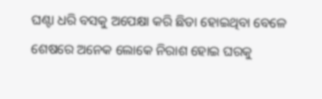ଘଣ୍ଟା ଧରି ବସକୁ ଅପେକ୍ଷା କରି ଛିଡା ହୋଇଥିବା ବେଳେ ଶେଷରେ ଅନେକ ଲୋକେ ନିରାଶ ହୋଇ ଘରକୁ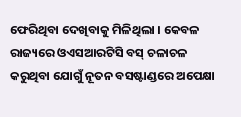ଫେରିଥିବା ଦେଖିବାକୁ ମିଳିଥିଲା । କେବଳ ରାଜ୍ୟରେ ଓଏସଆରଟିସି ବସ୍ ଚଳାଚଳ କରୁଥିବା ଯୋଗୁଁ ନୂତନ ବସଷ୍ଟାଣ୍ଡରେ ଅପେକ୍ଷା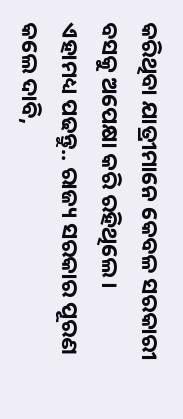କରିଥିବା ଯାତ୍ରୀମାନେ କେବଳ ସରକାରୀ ବସକୁ ଅପେକ୍ଷା କରି ରହିଥିଲେ ।
ଏହାମଧ୍ୟ ପଢନ୍ତୁ.. ରାଜ୍ୟ ସରକାର ପୂରଣ କଲେ ଦାବି,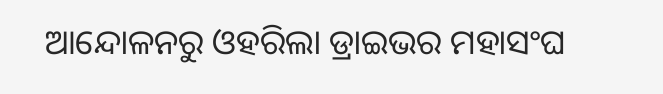ଆନ୍ଦୋଳନରୁ ଓହରିଲା ଡ୍ରାଇଭର ମହାସଂଘ